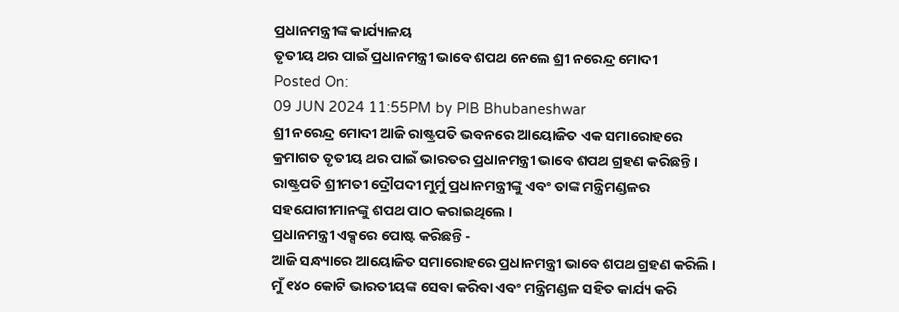ପ୍ରଧାନମନ୍ତ୍ରୀଙ୍କ କାର୍ଯ୍ୟାଳୟ
ତୃତୀୟ ଥର ପାଇଁ ପ୍ରଧାନମନ୍ତ୍ରୀ ଭାବେ ଶପଥ ନେଲେ ଶ୍ରୀ ନରେନ୍ଦ୍ର ମୋଦୀ
Posted On:
09 JUN 2024 11:55PM by PIB Bhubaneshwar
ଶ୍ରୀ ନରେନ୍ଦ୍ର ମୋଦୀ ଆଜି ରାଷ୍ଟ୍ରପତି ଭବନରେ ଆୟୋଜିତ ଏକ ସମାରୋହରେ କ୍ରମାଗତ ତୃତୀୟ ଥର ପାଇଁ ଭାରତର ପ୍ରଧାନମନ୍ତ୍ରୀ ଭାବେ ଶପଥ ଗ୍ରହଣ କରିଛନ୍ତି । ରାଷ୍ଟ୍ରପତି ଶ୍ରୀମତୀ ଦ୍ରୌପଦୀ ମୁର୍ମୁ ପ୍ରଧାନମନ୍ତ୍ରୀଙ୍କୁ ଏବଂ ତାଙ୍କ ମନ୍ତ୍ରିମଣ୍ଡଳର ସହଯୋଗୀମାନଙ୍କୁ ଶପଥ ପାଠ କରାଇଥିଲେ ।
ପ୍ରଧାନମନ୍ତ୍ରୀ ଏକ୍ସରେ ପୋଷ୍ଟ କରିଛନ୍ତି -
ଆଜି ସନ୍ଧ୍ୟାରେ ଆୟୋଜିତ ସମାରୋହରେ ପ୍ରଧାନମନ୍ତ୍ରୀ ଭାବେ ଶପଥ ଗ୍ରହଣ କରିଲି । ମୁଁ ୧୪୦ କୋଟି ଭାରତୀୟଙ୍କ ସେବା କରିବା ଏବଂ ମନ୍ତ୍ରିମଣ୍ଡଳ ସହିତ କାର୍ଯ୍ୟ କରି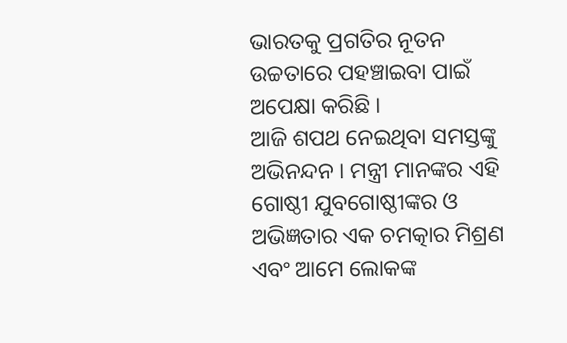ଭାରତକୁ ପ୍ରଗତିର ନୂତନ ଉଚ୍ଚତାରେ ପହଞ୍ଚାଇବା ପାଇଁ ଅପେକ୍ଷା କରିଛି ।
ଆଜି ଶପଥ ନେଇଥିବା ସମସ୍ତଙ୍କୁ ଅଭିନନ୍ଦନ । ମନ୍ତ୍ରୀ ମାନଙ୍କର ଏହି ଗୋଷ୍ଠୀ ଯୁବଗୋଷ୍ଠୀଙ୍କର ଓ ଅଭିଜ୍ଞତାର ଏକ ଚମତ୍କାର ମିଶ୍ରଣ ଏବଂ ଆମେ ଲୋକଙ୍କ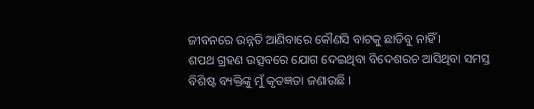ଜୀବନରେ ଉନ୍ନତି ଆଣିବାରେ କୌଣସି ବାଟକୁ ଛାଡିବୁ ନାହିଁ ।
ଶପଥ ଗ୍ରହଣ ଉତ୍ସବରେ ଯୋଗ ଦେଇଥିବା ବିଦେଶରଚ ଆସିଥିବା ସମସ୍ତ ବିଶିଷ୍ଟ ବ୍ୟକ୍ତିଙ୍କୁ ମୁଁ କୃତଜ୍ଞତା ଜଣାଉଛି ।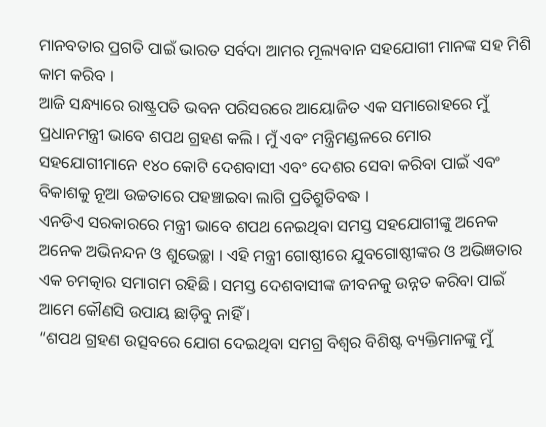ମାନବତାର ପ୍ରଗତି ପାଇଁ ଭାରତ ସର୍ବଦା ଆମର ମୂଲ୍ୟବାନ ସହଯୋଗୀ ମାନଙ୍କ ସହ ମିଶି କାମ କରିବ ।
ଆଜି ସନ୍ଧ୍ୟାରେ ରାଷ୍ଟ୍ରପତି ଭବନ ପରିସରରେ ଆୟୋଜିତ ଏକ ସମାରୋହରେ ମୁଁ ପ୍ରଧାନମନ୍ତ୍ରୀ ଭାବେ ଶପଥ ଗ୍ରହଣ କଲି । ମୁଁ ଏବଂ ମନ୍ତ୍ରିମଣ୍ଡଳରେ ମୋର ସହଯୋଗୀମାନେ ୧୪୦ କୋଟି ଦେଶବାସୀ ଏବଂ ଦେଶର ସେବା କରିବା ପାଇଁ ଏବଂ ବିକାଶକୁ ନୂଆ ଉଚ୍ଚତାରେ ପହଞ୍ଚାଇବା ଲାଗି ପ୍ରତିଶ୍ରୁତିବଦ୍ଧ ।
ଏନଡିଏ ସରକାରରେ ମନ୍ତ୍ରୀ ଭାବେ ଶପଥ ନେଇଥିବା ସମସ୍ତ ସହଯୋଗୀଙ୍କୁ ଅନେକ ଅନେକ ଅଭିନନ୍ଦନ ଓ ଶୁଭେଚ୍ଛା । ଏହି ମନ୍ତ୍ରୀ ଗୋଷ୍ଠୀରେ ଯୁବଗୋଷ୍ଠୀଙ୍କର ଓ ଅଭିଜ୍ଞତାର ଏକ ଚମତ୍କାର ସମାଗମ ରହିଛି । ସମସ୍ତ ଦେଶବାସୀଙ୍କ ଜୀବନକୁ ଉନ୍ନତ କରିବା ପାଇଁ ଆମେ କୌଣସି ଉପାୟ ଛାଡ଼ିବୁ ନାହିଁ ।
“ଶପଥ ଗ୍ରହଣ ଉତ୍ସବରେ ଯୋଗ ଦେଇଥିବା ସମଗ୍ର ବିଶ୍ୱର ବିଶିଷ୍ଟ ବ୍ୟକ୍ତିମାନଙ୍କୁ ମୁଁ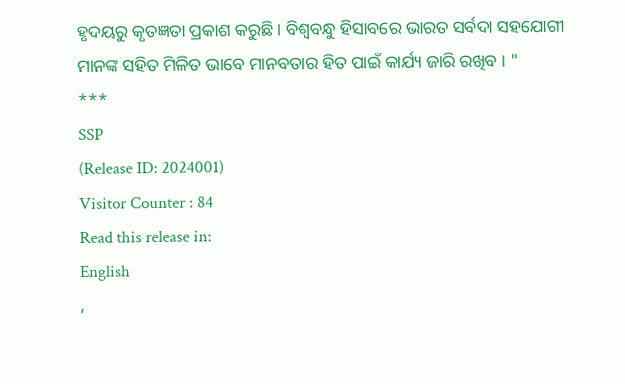ହୃଦୟରୁ କୃତଜ୍ଞତା ପ୍ରକାଶ କରୁଛି । ବିଶ୍ୱବନ୍ଧୁ ହିସାବରେ ଭାରତ ସର୍ବଦା ସହଯୋଗୀ ମାନଙ୍କ ସହିତ ମିଳିତ ଭାବେ ମାନବତାର ହିତ ପାଇଁ କାର୍ଯ୍ୟ ଜାରି ରଖିବ । "
***
SSP
(Release ID: 2024001)
Visitor Counter : 84
Read this release in:
English
,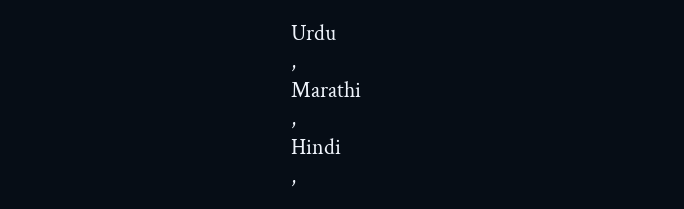Urdu
,
Marathi
,
Hindi
,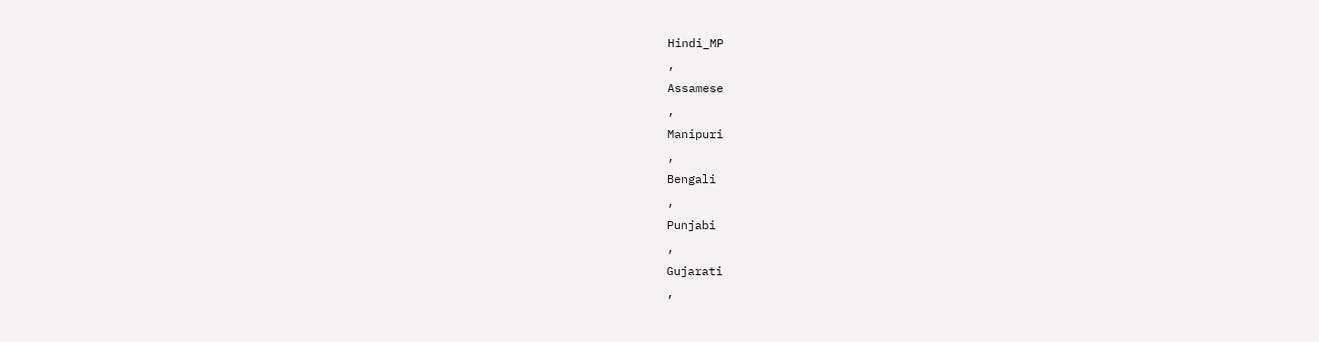Hindi_MP
,
Assamese
,
Manipuri
,
Bengali
,
Punjabi
,
Gujarati
,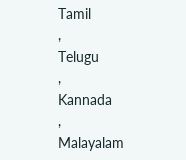Tamil
,
Telugu
,
Kannada
,
Malayalam